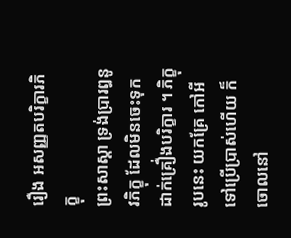រឿង ឣសញ្ញតបរិក្ខារភិក្ខុ
ព្រះសាស្តា ទ្រង់ប្រារឰនូវភិក្ខុ ដែលមិនចេះទុកដាក់គ្រឿ់ងបរិក្ខារ ។ ភិក្ខុរូបនេះ យកគ្រែ កៅឣី ទៅប្រើប្រាស់ហើយ ក៏ចោលនៅ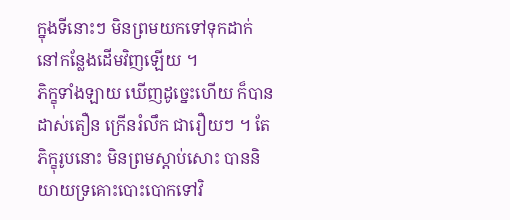ក្នុងទីនោះៗ មិនព្រមយកទៅទុកដាក់ នៅកន្លែងដើមវិញឡើយ ។
ភិក្ខុទាំងឡាយ ឃើញដូច្នេះហើយ ក៏បានដាស់តឿន ក្រើនរំលឹក ជារឿយៗ ។ តែភិក្ខុរូបនោះ មិនព្រមស្តាប់សោះ បាននិយាយទ្រគោះបោះបោកទៅវិ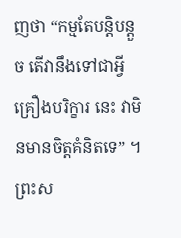ញថា “កម្មតែបន្តិបន្តួច តើវានឹងទៅជាអ្វី គ្រឿងបរិក្ខារ នេះ វាមិនមានចិត្តគំនិតទេ” ។ ព្រះស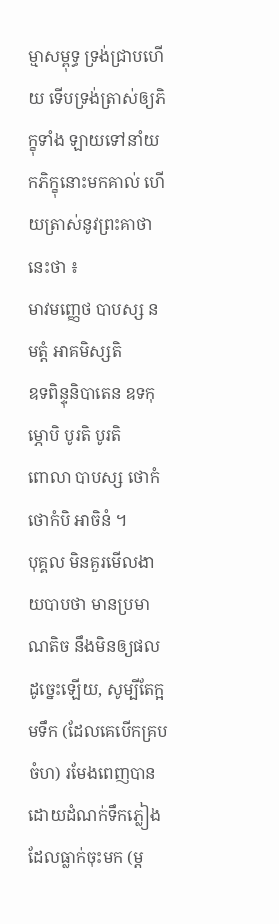ម្មាសម្ពុទ្ធ ទ្រង់ជ្រាបហើយ ទើបទ្រង់ត្រាស់ឲ្យភិក្ខុទាំង ឡាយទៅនាំយកភិក្ខុនោះមកគាល់ ហើយត្រាស់នូវព្រះគាថានេះថា ៖
មាវមញ្ញេថ បាបស្ស ន មត្តំ ឣាគមិស្សតិ
ឧទពិន្ទុនិបាតេន ឧទកុម្ភោបិ បូរតិ បូរតិ
ពោលា បាបស្ស ថោកំ ថោកំបិ ឣាចិនំ ។
បុគ្គល មិនគួរមើលងាយបាបថា មានប្រមាណតិច នឹងមិនឲ្យផល ដូច្នេះឡើយ, សូម្បីតែក្អមទឹក (ដែលគេបើកគ្របចំហ) រមែងពេញបាន ដោយដំណក់ទឹកភ្លៀង ដែលធ្លាក់ចុះមក (ម្ត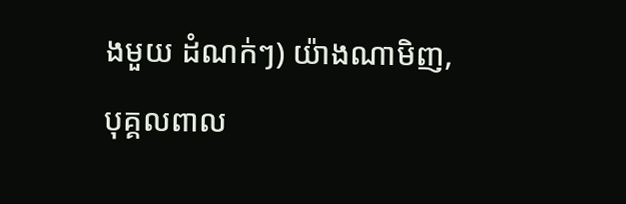ងមួយ ដំណក់ៗ) យ៉ាងណាមិញ, បុគ្គលពាល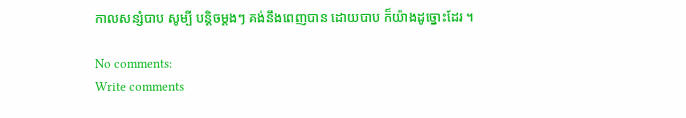កាលសន្សំបាប សូម្បី បន្តិចម្តងៗ គង់នឹងពេញបាន ដោយបាប ក៏យ៉ាងដូច្នោះដែរ ។

No comments:
Write comments